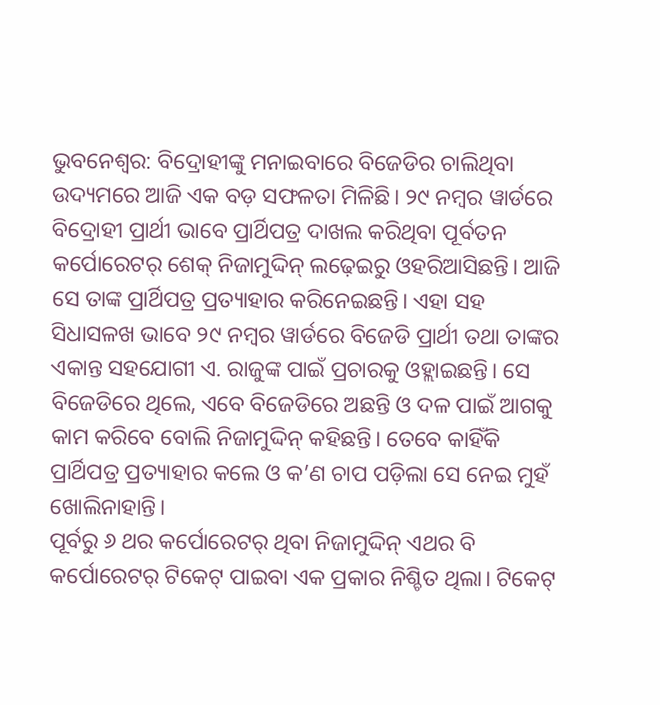ଭୁବନେଶ୍ବର: ବିଦ୍ରୋହୀଙ୍କୁ ମନାଇବାରେ ବିଜେଡିର ଚାଲିଥିବା ଉଦ୍ୟମରେ ଆଜି ଏକ ବଡ଼ ସଫଳତା ମିଳିଛି। ୨୯ ନମ୍ବର ୱାର୍ଡରେ ବିଦ୍ରୋହୀ ପ୍ରାର୍ଥୀ ଭାବେ ପ୍ରାର୍ଥିପତ୍ର ଦାଖଲ କରିଥିବା ପୂର୍ବତନ କର୍ପୋରେଟର୍ ଶେକ୍ ନିଜାମୁଦ୍ଦିନ୍ ଲଢ଼େଇରୁ ଓହରିଆସିଛନ୍ତି। ଆଜି ସେ ତାଙ୍କ ପ୍ରାର୍ଥିପତ୍ର ପ୍ରତ୍ୟାହାର କରିନେଇଛନ୍ତି। ଏହା ସହ ସିଧାସଳଖ ଭାବେ ୨୯ ନମ୍ବର ୱାର୍ଡରେ ବିଜେଡି ପ୍ରାର୍ଥୀ ତଥା ତାଙ୍କର ଏକାନ୍ତ ସହଯୋଗୀ ଏ. ରାଜୁଙ୍କ ପାଇଁ ପ୍ରଚାରକୁ ଓହ୍ଲାଇଛନ୍ତି। ସେ ବିଜେଡିରେ ଥିଲେ, ଏବେ ବିଜେଡିରେ ଅଛନ୍ତି ଓ ଦଳ ପାଇଁ ଆଗକୁ କାମ କରିବେ ବୋଲି ନିଜାମୁଦ୍ଦିନ୍ କହିଛନ୍ତି। ତେବେ କାହିଁକି ପ୍ରାର୍ଥିପତ୍ର ପ୍ରତ୍ୟାହାର କଲେ ଓ କ’ଣ ଚାପ ପଡ଼ିଲା ସେ ନେଇ ମୁହଁ ଖୋଲିନାହାନ୍ତି।
ପୂର୍ବରୁ ୬ ଥର କର୍ପୋରେଟର୍ ଥିବା ନିଜାମୁଦ୍ଦିନ୍ ଏଥର ବି କର୍ପୋରେଟର୍ ଟିକେଟ୍ ପାଇବା ଏକ ପ୍ରକାର ନିଶ୍ଚିତ ଥିଲା। ଟିକେଟ୍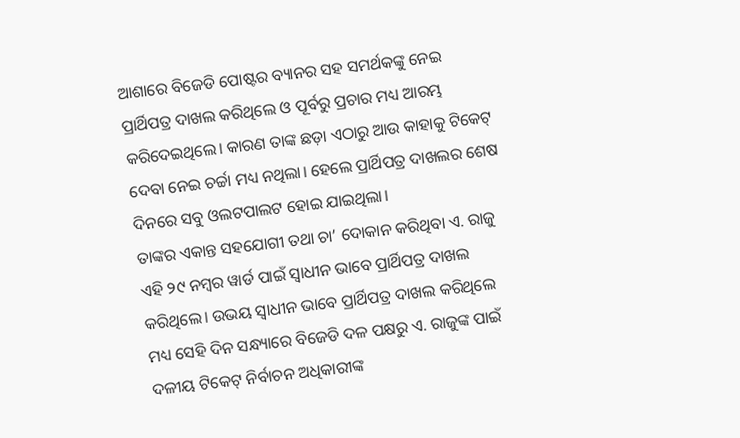ଆଶାରେ ବିଜେଡି ପୋଷ୍ଟର ବ୍ୟାନର ସହ ସମର୍ଥକଙ୍କୁ ନେଇ ପ୍ରାର୍ଥିପତ୍ର ଦାଖଲ କରିଥିଲେ ଓ ପୂର୍ବରୁ ପ୍ରଚାର ମଧ୍ୟ ଆରମ୍ଭ କରିଦେଇଥିଲେ। କାରଣ ତାଙ୍କ ଛଡ଼ା ଏଠାରୁ ଆଉ କାହାକୁ ଟିକେଟ୍ ଦେବା ନେଇ ଚର୍ଚ୍ଚା ମଧ୍ୟ ନଥିଲା। ହେଲେ ପ୍ରାର୍ଥିପତ୍ର ଦାଖଲର ଶେଷ ଦିନରେ ସବୁ ଓଲଟପାଲଟ ହୋଇ ଯାଇଥିଲା।
ତାଙ୍କର ଏକାନ୍ତ ସହଯୋଗୀ ତଥା ଚା’ ଦୋକାନ କରିଥିବା ଏ. ରାଜୁ ଏହି ୨୯ ନମ୍ବର ୱାର୍ଡ ପାଇଁ ସ୍ବାଧୀନ ଭାବେ ପ୍ରାର୍ଥିପତ୍ର ଦାଖଲ କରିଥିଲେ। ଉଭୟ ସ୍ବାଧୀନ ଭାବେ ପ୍ରାର୍ଥିପତ୍ର ଦାଖଲ କରିଥିଲେ ମଧ୍ୟ ସେହି ଦିନ ସନ୍ଧ୍ୟାରେ ବିଜେଡି ଦଳ ପକ୍ଷରୁ ଏ. ରାଜୁଙ୍କ ପାଇଁ ଦଳୀୟ ଟିକେଟ୍ ନିର୍ବାଚନ ଅଧିକାରୀଙ୍କ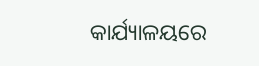କାର୍ଯ୍ୟାଳୟରେ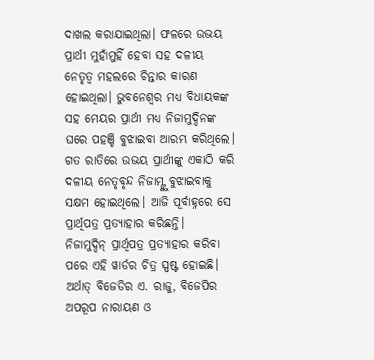ଦାଖଲ କରାଯାଇଥିଲା। ଫଳରେ ଉଭୟ ପ୍ରାର୍ଥୀ ମୁହାଁମୁହିଁ ହେବା ସହ ଦଳୀୟ ନେତୃତ୍ବ ମହଲରେ ଚିନ୍ତାର କାରଣ ହୋଇଥିଲା। ଭୁବନେଶ୍ବର ମଧ୍ୟ ବିଧାୟକଙ୍କ ସହ ମେୟର ପ୍ରାର୍ଥୀ ମଧ୍ୟ ନିଜାମୁଦ୍ଦିନଙ୍କ ଘରେ ପହଞ୍ଚି ବୁଝାଇବା ଆରମ୍ଭ କରିଥିଲେ। ଗତ ରାତିରେ ଉଭୟ ପ୍ରାର୍ଥୀଙ୍କୁ ଏକାଠି କରି ଦଳୀୟ ନେତୃବୃନ୍ଦ ନିଜାମ୍ଙ୍କୁ ବୁଝାଇବାକୁ ସକ୍ଷମ ହୋଇଥିଲେ। ଆଜି ପୂର୍ବାହ୍ନରେ ସେ ପ୍ରାର୍ଥିପତ୍ର ପ୍ରତ୍ୟାହାର କରିଛନ୍ତି।
ନିଜାମୁଦ୍ଦିନ୍ ପ୍ରାର୍ଥିପତ୍ର ପ୍ରତ୍ୟାହାର କରିବା ପରେ ଏହି ୱାର୍ଡର ଚିତ୍ର ସ୍ପଷ୍ଟ ହୋଇଛି। ଅର୍ଥାତ୍ ବିଜେଡିର ଏ. ରାଜୁ, ବିଜେପିର ଅପରୂପ ନାରାୟଣ ଓ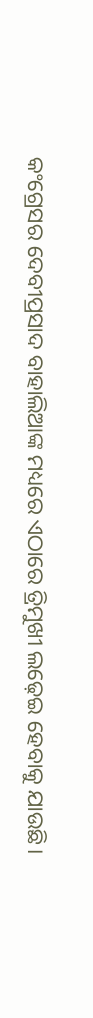କଂଗ୍ରେସର ଦେବୀପ୍ରସାଦ ବାହାଲିଆଙ୍କ ମଧ୍ୟରେ ଏଠାରେ ତ୍ରିମୁଖୀ ଲଢ଼େଇ ହେବାକୁ ଯାଉଛି।